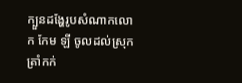ក្បួនដង្ហែរូបសំណាកលោក កែម ឡី ចូលដល់ស្រុកត្រាំកក់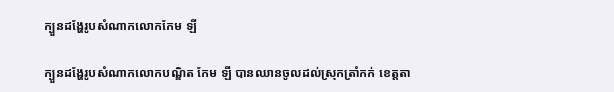ក្បួនដង្ហែរូបសំណាកលោកកែម ឡី

ក្បួនដង្ហែរូបសំណាកលោកបណ្ឌិត កែម ឡី បានឈានចូលដល់ស្រុកត្រាំកក់ ខេត្តតា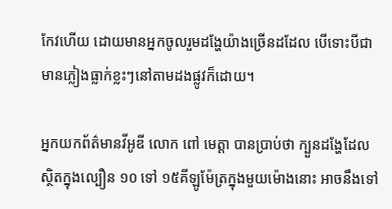កែវហើយ ដោយមានអ្នកចូលរួមដង្ហែយ៉ាងច្រើនដដែល បើទោះបីជាមានភ្លៀងធ្លាក់ខ្លះៗនៅតាមដងផ្លូវក៏ដោយ។

អ្នកយកព័ត៌មានវីអូឌី លោក ពៅ មេត្តា បានប្រាប់ថា ក្បួនដង្ហែដែលស្ថិតក្នុងល្បឿន ១០ ទៅ ១៥គីឡូម៉ែត្រក្នុងមួយម៉ោងនោះ អាចនឹងទៅ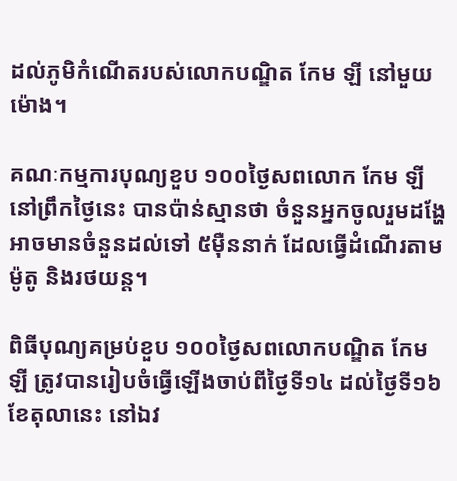ដល់ភូមិកំណើតរបស់លោកបណ្ឌិត កែម ឡី នៅមួយម៉ោង។

គណៈកម្មការបុណ្យខួប ១០០ថ្ងៃសពលោក កែម ឡី នៅព្រឹកថ្ងៃនេះ បានប៉ាន់ស្មានថា ចំនួនអ្នកចូលរួមដង្ហែអាចមានចំនួនដល់ទៅ ៥ម៉ឺននាក់ ដែលធ្វើដំណើរតាមម៉ូតូ និងរថយន្ត។

ពិធីបុណ្យគម្រប់ខួប ១០០ថ្ងៃសពលោកបណ្ឌិត កែម ឡី ត្រូវបានរៀបចំធ្វើឡើងចាប់ពីថ្ងៃទី១៤ ដល់ថ្ងៃទី១៦ ខែតុលានេះ នៅឯវ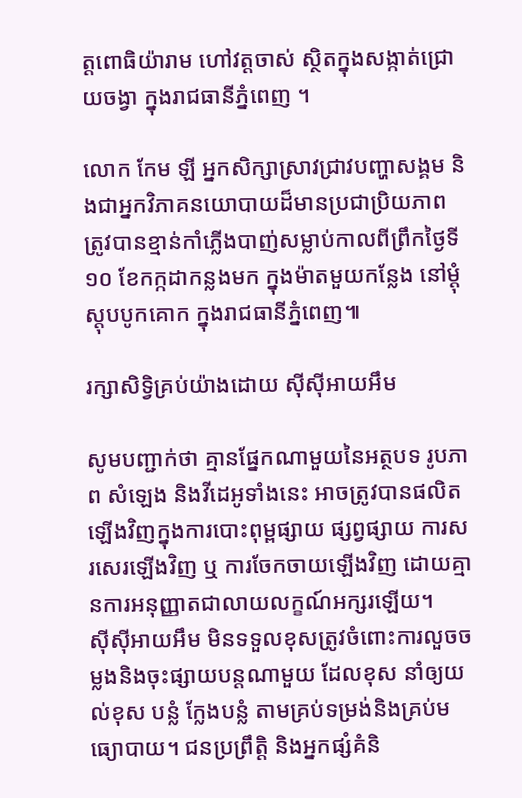ត្តពោធិយ៉ារាម ហៅវត្តចាស់ ស្ថិតក្នុងសង្កាត់ជ្រោយចង្វា ក្នុងរាជធានីភ្នំពេញ ។

លោក កែម ឡី អ្នកសិក្សាស្រាវជ្រាវបញ្ហាសង្គម និងជាអ្នកវិភាគនយោបាយដ៏មានប្រជាប្រិយភាព ត្រូវបានខ្មាន់កាំភ្លើងបាញ់សម្លាប់កាលពីព្រឹកថ្ងៃទី១០ ខែកក្កដាកន្លងមក ក្នុងម៉ាតមួយកន្លែង នៅម្ដុំស្តុបបូកគោក ក្នុងរាជធានីភ្នំពេញ៕

រក្សាសិទ្វិគ្រប់យ៉ាងដោយ ស៊ីស៊ីអាយអឹម

សូមបញ្ជាក់ថា គ្មានផ្នែកណាមួយនៃអត្ថបទ រូបភាព សំឡេង និងវីដេអូទាំងនេះ អាចត្រូវបានផលិតឡើងវិញក្នុងការបោះពុម្ពផ្សាយ ផ្សព្វផ្សាយ ការសរសេរឡើងវិញ ឬ ការចែកចាយឡើងវិញ ដោយគ្មានការអនុញ្ញាតជាលាយលក្ខណ៍អក្សរឡើយ។
ស៊ីស៊ីអាយអឹម មិនទទួលខុសត្រូវចំពោះការលួចចម្លងនិងចុះផ្សាយបន្តណាមួយ ដែលខុស នាំឲ្យយល់ខុស បន្លំ ក្លែងបន្លំ តាមគ្រប់ទម្រង់និងគ្រប់មធ្យោបាយ។ ជនប្រព្រឹត្តិ និងអ្នកផ្សំគំនិ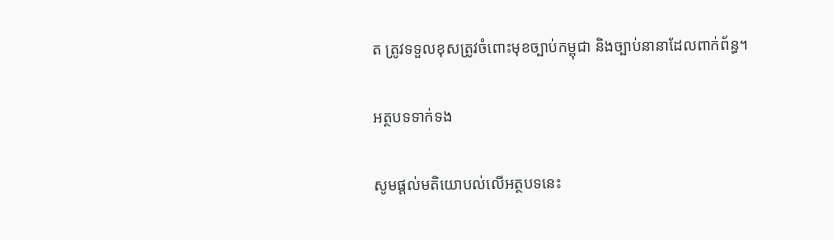ត ត្រូវទទួលខុសត្រូវចំពោះមុខច្បាប់កម្ពុជា និងច្បាប់នានាដែលពាក់ព័ន្ធ។

អត្ថបទទាក់ទង

សូមផ្ដល់មតិយោបល់លើអត្ថបទនេះ